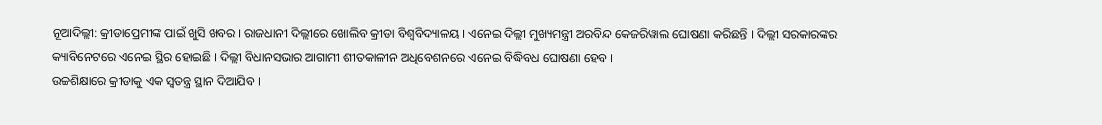ନୂଆଦିଲ୍ଲୀ: କ୍ରୀଡାପ୍ରେମୀଙ୍କ ପାଇଁ ଖୁସି ଖବର । ରାଜଧାନୀ ଦିଲ୍ଲୀରେ ଖୋଲିବ କ୍ରୀଡା ବିଶ୍ବବିଦ୍ୟାଳୟ । ଏନେଇ ଦିଲ୍ଲୀ ମୁଖ୍ୟମନ୍ତ୍ରୀ ଅରବିନ୍ଦ କେଜରିୱାଲ ଘୋଷଣା କରିଛନ୍ତି । ଦିଲ୍ଲୀ ସରକାରଙ୍କର କ୍ୟାବିନେଟରେ ଏନେଇ ସ୍ଥିର ହୋଇଛି । ଦିଲ୍ଲୀ ବିଧାନସଭାର ଆଗାମୀ ଶୀତକାଳୀନ ଅଧିବେଶନରେ ଏନେଇ ବିଦ୍ଧିବଧ ଘୋଷଣା ହେବ ।
ଉଚ୍ଚଶିକ୍ଷାରେ କ୍ରୀଡାକୁ ଏକ ସ୍ବତନ୍ତ୍ର ସ୍ଥାନ ଦିଆଯିବ ।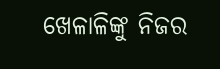ଖେଳାଳିଙ୍କୁ ନିଜର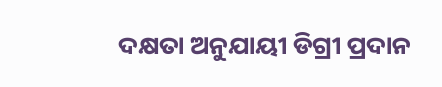ଦକ୍ଷତା ଅନୁଯାୟୀ ଡିଗ୍ରୀ ପ୍ରଦାନ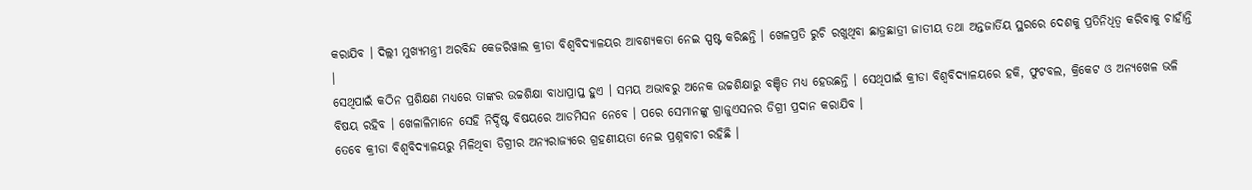କରାଯିବ । ଦିଲ୍ଲୀ ମୁଖ୍ୟମନ୍ତ୍ରୀ ଅରବିନ୍ଦ କେଜରିୱାଲ କ୍ରୀଡା ବିଶ୍ବବିଦ୍ୟାଳୟର ଆବଶ୍ୟକତା ନେଇ ସ୍ପଷ୍ଟ କରିଛନ୍ତି । ଖେଳପ୍ରତି ରୁଚି ରଖୁଥିବା ଛାତ୍ରଛାତ୍ରୀ ଜାତୀୟ ତଥା ଅନ୍ତଜାର୍ତିୟ ସ୍ଥରରେ ଦେଶକୁ ପ୍ରତିନିଧିତ୍ବ କରିବାକୁ ଚାହାଁନ୍ତି ।
ସେଥିପାଇଁ କଠିନ ପ୍ରଶିକ୍ଷଣ ମଧ୍ୟରେ ତାଙ୍କର ଉଚ୍ଚଶିକ୍ଷା ବାଧାପ୍ରାପ୍ତ ହୁଏ । ସମୟ ଅଭାବରୁ ଅନେକ ଉଚ୍ଚଶିକ୍ଷାରୁ ବଞ୍ଚିତ ମଧ୍ୟ ହେଉଛନ୍ତି । ସେଥିପାଇଁ କ୍ରୀଡା ବିଶ୍ବବିଦ୍ୟାଳୟରେ ହକି, ଫୁଟବଲ, କ୍ରିକେଟ ଓ ଅନ୍ୟଖେଳ ଭଳି ବିଷୟ ରହିବ । ଖେଳାଳିମାନେ ସେହି ନିର୍ଦ୍ଦିଷ୍ଟ ବିଷୟରେ ଆଡମିସନ ନେବେ । ପରେ ସେମାନଙ୍କୁ ଗ୍ରାଜୁଏସନର ଡିଗ୍ରୀ ପ୍ରଦାନ କରାଯିବ ।
ତେବେ କ୍ରୀଡା ବିଶ୍ବବିଦ୍ୟାଳୟରୁ ମିଳିଥିବା ଡିଗ୍ରୀର ଅନ୍ୟରାଜ୍ୟରେ ଗ୍ରହଣୀୟତା ନେଇ ପ୍ରଶ୍ନବାଚୀ ରହିଛି ।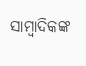ସାମ୍ବାଦିକଙ୍କ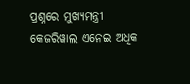ପ୍ରଶ୍ନରେ ମୁଖ୍ୟମନ୍ତ୍ରୀ କେଜରିୱାଲ ଏନେଇ ଅଧିକ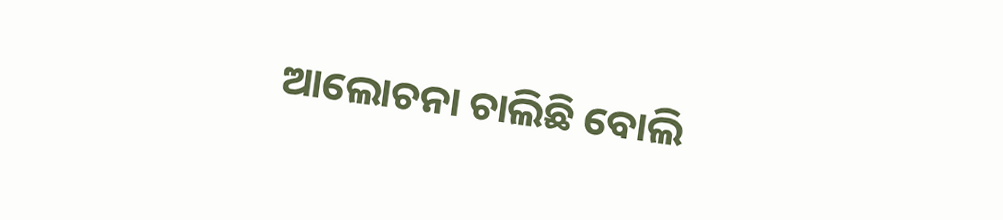ଆଲୋଚନା ଚାଲିଛି ବୋଲି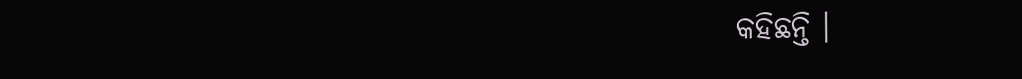କହିଛନ୍ତି ।